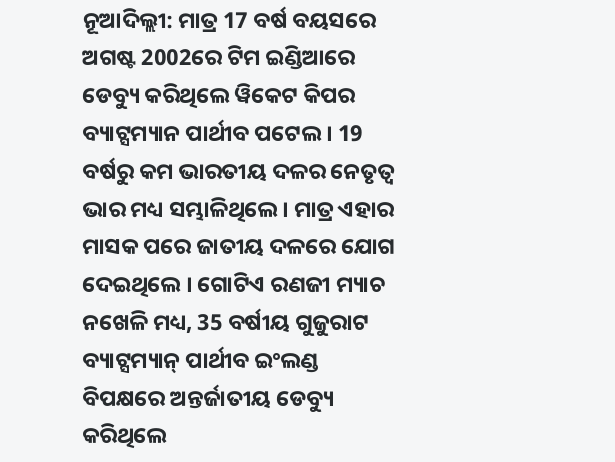ନୂଆଦିଲ୍ଲୀ: ମାତ୍ର 17 ବର୍ଷ ବୟସରେ ଅଗଷ୍ଟ 2002ରେ ଟିମ ଇଣ୍ଡିଆରେ ଡେବ୍ୟୁ କରିଥିଲେ ୱିକେଟ କିପର ବ୍ୟାଟ୍ସମ୍ୟାନ ପାର୍ଥୀବ ପଟେଲ । 19 ବର୍ଷରୁ କମ ଭାରତୀୟ ଦଳର ନେତୃତ୍ବ ଭାର ମଧ୍ୟ ସମ୍ଭାଳିଥିଲେ । ମାତ୍ର ଏହାର ମାସକ ପରେ ଜାତୀୟ ଦଳରେ ଯୋଗ ଦେଇଥିଲେ । ଗୋଟିଏ ରଣଜୀ ମ୍ୟାଚ ନଖେଳି ମଧ୍ୟ, 35 ବର୍ଷୀୟ ଗୁଜୁରାଟ ବ୍ୟାଟ୍ସମ୍ୟାନ୍ ପାର୍ଥୀବ ଇଂଲଣ୍ଡ ବିପକ୍ଷରେ ଅନ୍ତର୍ଜାତୀୟ ଡେବ୍ୟୁ କରିଥିଲେ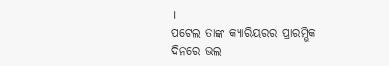।
ପଟେଲ ତାଙ୍କ କ୍ୟାରିୟରର ପ୍ରାରମ୍ଭିକ ଦିନରେ ଭଲ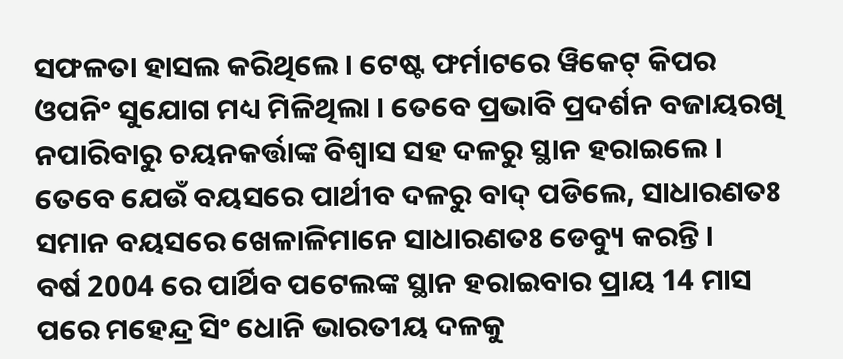ସଫଳତା ହାସଲ କରିଥିଲେ । ଟେଷ୍ଟ ଫର୍ମାଟରେ ୱିକେଟ୍ କିପର ଓପନିଂ ସୁଯୋଗ ମଧ୍ୟ ମିଳିଥିଲା । ତେବେ ପ୍ରଭାବି ପ୍ରଦର୍ଶନ ବଜାୟରଖି ନପାରିବାରୁ ଚୟନକର୍ତ୍ତାଙ୍କ ବିଶ୍ବାସ ସହ ଦଳରୁ ସ୍ଥାନ ହରାଇଲେ । ତେବେ ଯେଉଁ ବୟସରେ ପାର୍ଥୀବ ଦଳରୁ ବାଦ୍ ପଡିଲେ, ସାଧାରଣତଃ ସମାନ ବୟସରେ ଖେଳାଳିମାନେ ସାଧାରଣତଃ ଡେବ୍ୟୁ କରନ୍ତି ।
ବର୍ଷ 2004 ରେ ପାର୍ଥିବ ପଟେଲଙ୍କ ସ୍ଥାନ ହରାଇବାର ପ୍ରାୟ 14 ମାସ ପରେ ମହେନ୍ଦ୍ର ସିଂ ଧୋନି ଭାରତୀୟ ଦଳକୁ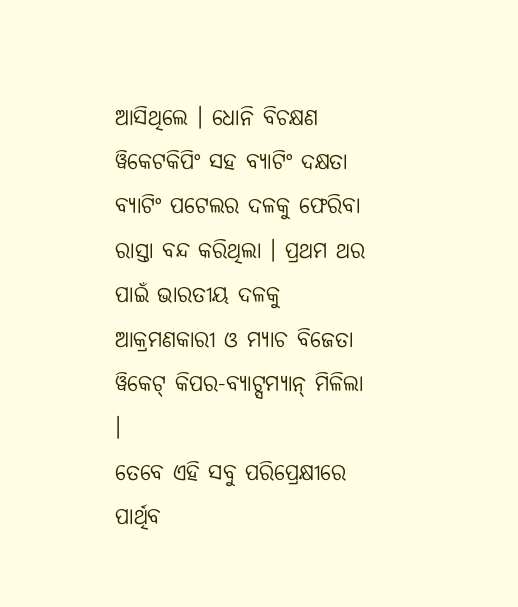ଆସିଥିଲେ । ଧୋନି ବିଚକ୍ଷଣ ୱିକେଟକିପିଂ ସହ ବ୍ୟାଟିଂ ଦକ୍ଷତା ବ୍ୟାଟିଂ ପଟେଲର ଦଳକୁ ଫେରିବା ରାସ୍ତା ବନ୍ଦ କରିଥିଲା । ପ୍ରଥମ ଥର ପାଇଁ ଭାରତୀୟ ଦଳକୁ ଆକ୍ରମଣକାରୀ ଓ ମ୍ୟାଚ ବିଜେତା ୱିକେଟ୍ କିପର-ବ୍ୟାଟ୍ସମ୍ୟାନ୍ ମିଳିଲା ।
ତେବେ ଏହି ସବୁ ପରିପ୍ରେକ୍ଷୀରେ ପାର୍ଥିବ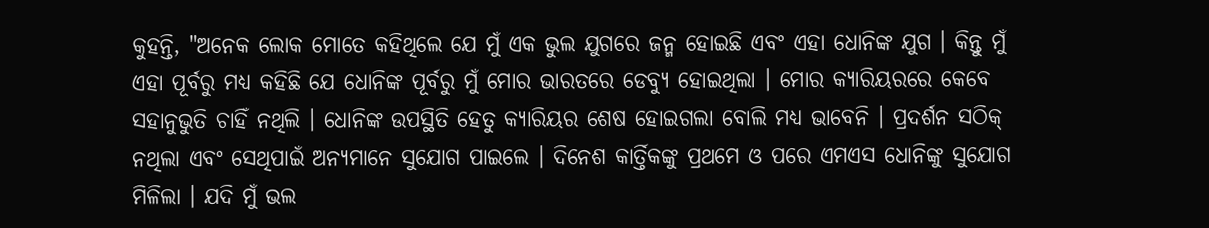କୁହନ୍ତି, "ଅନେକ ଲୋକ ମୋତେ କହିଥିଲେ ଯେ ମୁଁ ଏକ ଭୁଲ ଯୁଗରେ ଜନ୍ମ ହୋଇଛି ଏବଂ ଏହା ଧୋନିଙ୍କ ଯୁଗ । କିନ୍ତୁ ମୁଁ ଏହା ପୂର୍ବରୁ ମଧ୍ୟ କହିଛି ଯେ ଧୋନିଙ୍କ ପୂର୍ବରୁ ମୁଁ ମୋର ଭାରତରେ ଡେବ୍ୟୁ ହୋଇଥିଲା । ମୋର କ୍ୟାରିୟରରେ କେବେ ସହାନୁଭୁତି ଚାହିଁ ନଥିଲି । ଧୋନିଙ୍କ ଉପସ୍ଥିତି ହେତୁ କ୍ୟାରିୟର ଶେଷ ହୋଇଗଲା ବୋଲି ମଧ୍ୟ ଭାବେନି । ପ୍ରଦର୍ଶନ ସଠିକ୍ ନଥିଲା ଏବଂ ସେଥିପାଇଁ ଅନ୍ୟମାନେ ସୁଯୋଗ ପାଇଲେ । ଦିନେଶ କାର୍ତ୍ତିକଙ୍କୁ ପ୍ରଥମେ ଓ ପରେ ଏମଏସ ଧୋନିଙ୍କୁ ସୁଯୋଗ ମିଳିଲା । ଯଦି ମୁଁ ଭଲ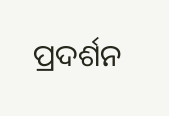ପ୍ରଦର୍ଶନ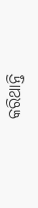କରିଥାନ୍ତି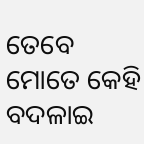ତେବେ ମୋତେ କେହି ବଦଳାଇ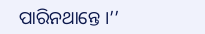ପାରିନଥାନ୍ତେ ।’’